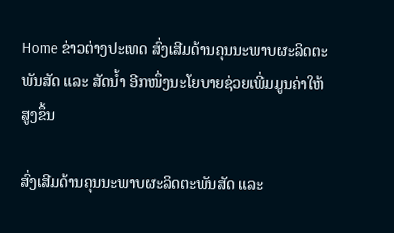Home ຂ່າວຕ່າງປະເທດ ສົ່ງເສີມດ້ານຄຸນນະພາບຜະລິດຕະພັນສັດ ແລະ ສັດນໍ້າ ອີກໜຶ່ງນະໂຍບາຍຊ່ວຍເພີ່ມມູນຄ່າໃຫ້ສູງຂຶ້ນ

ສົ່ງເສີມດ້ານຄຸນນະພາບຜະລິດຕະພັນສັດ ແລະ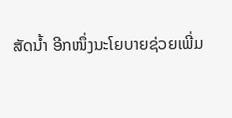ສັດນໍ້າ ອີກໜຶ່ງນະໂຍບາຍຊ່ວຍເພີ່ມ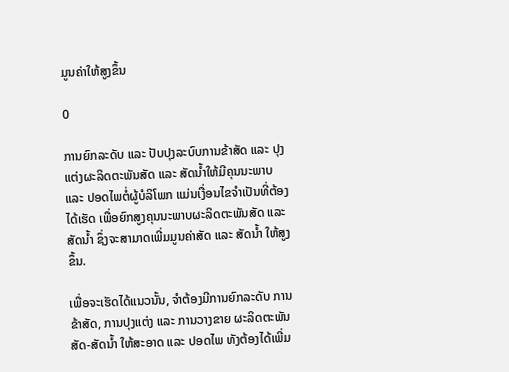ມູນຄ່າໃຫ້ສູງຂຶ້ນ

0

ການຍົກລະດັບ ແລະ ປັບປຸງລະບົບການຂ້າສັດ ແລະ ປຸງແຕ່ງຜະລິດຕະພັນສັດ ແລະ ສັດນໍ້າໃຫ້ມີຄຸນນະພາບ ແລະ ປອດໄພຕໍ່ຜູ້ບໍລິໂພກ ແມ່ນເງື່ອນໄຂຈໍາເປັນທີ່ຕ້ອງໄດ້ເຮັດ ເພື່ອຍົກສູງຄຸນນະພາບຜະລິດຕະພັນສັດ ແລະ ສັດນໍ້າ ຊຶ່ງຈະສາມາດເພີ່ມມູນຄ່າສັດ ແລະ ສັດນໍ້າ ໃຫ້ສູງຂຶ້ນ.

ເພື່ອຈະເຮັດໄດ້ແນວນັ້ນ, ຈໍາຕ້ອງມີການຍົກລະດັບ ການຂ້າສັດ, ການປຸງແຕ່ງ ແລະ ການວາງຂາຍ ຜະລິດຕະພັນສັດ-ສັດນໍ້າ ໃຫ້ສະອາດ ແລະ ປອດໄພ ທັງຕ້ອງໄດ້ເພີ່ມ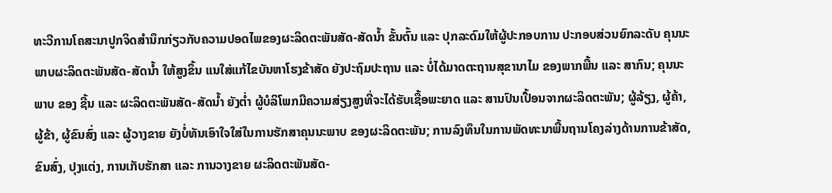ທະວີການໂຄສະນາປູກຈິດສໍານຶກກ່ຽວກັບຄວາມປອດໄພຂອງຜະລິດຕະພັນສັດ-ສັດນໍ້າ ຂັ້ນຕົ້ນ ແລະ ປຸກລະດົມໃຫ້ຜູ້ປະກອບການ ປະກອບສ່ວນຍົກລະດັບ ຄຸນນະພາບຜະລິດຕະພັນສັດ-ສັດນໍ້າ ໃຫ້ສູງຂຶ້ນ ແນໃສ່ແກ້ໄຂບັນຫາໂຮງຂ້າສັດ ຍັງປະຖົມປະຖານ ແລະ ບໍ່ໄດ້ມາດຕະຖານສຸຂານາໄມ ຂອງພາກພື້ນ ແລະ ສາກົນ; ຄຸນນະພາບ ຂອງ ຊີ້ນ ແລະ ຜະລິດຕະພັນສັດ-ສັດນໍ້າ ຍັງຕໍ່າ ຜູ້ບໍລິໂພກມີຄວາມສ່ຽງສູງທີ່ຈະໄດ້ຮັບເຊື້ອພະຍາດ ແລະ ສານປົນເປື້ອນຈາກຜະລິດຕະພັນ; ຜູ້ລ້ຽງ, ຜູ້ຄ້າ, ຜູ້ຂ້າ, ຜູ້ຂົນສົ່ງ ແລະ ຜູ້ວາງຂາຍ ຍັງບໍ່ທັນເອົາໃຈໃສ່ໃນການຮັກສາຄຸນນະພາບ ຂອງຜະລິດຕະພັນ; ການລົງທຶນໃນການພັດທະນາພື້ນຖານໂຄງລ່າງດ້ານການຂ້າສັດ, ຂົນສົ່ງ, ປຸງແຕ່ງ, ການເກັບຮັກສາ ແລະ ການວາງຂາຍ ຜະລິດຕະພັນສັດ-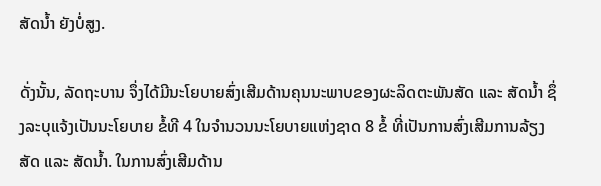ສັດນໍ້າ ຍັງບໍ່ສູງ.

ດັ່ງນັ້ນ, ລັດຖະບານ ຈຶ່ງໄດ້ມີນະໂຍບາຍສົ່ງເສີມດ້ານຄຸນນະພາບຂອງຜະລິດຕະພັນສັດ ແລະ ສັດນໍ້າ ຊຶ່ງລະບຸແຈ້ງເປັນນະໂຍບາຍ ຂໍ້ທີ 4 ໃນຈໍານວນນະໂຍບາຍແຫ່ງຊາດ 8 ຂໍ້ ທີ່ເປັນການສົ່ງເສີມການລ້ຽງສັດ ແລະ ສັດນໍ້າ. ໃນການສົ່ງເສີມດ້ານ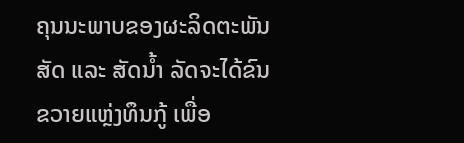ຄຸນນະພາບຂອງຜະລິດຕະພັນສັດ ແລະ ສັດນໍ້າ ລັດຈະໄດ້ຂົນຂວາຍແຫຼ່ງທຶນກູ້ ເພື່ອ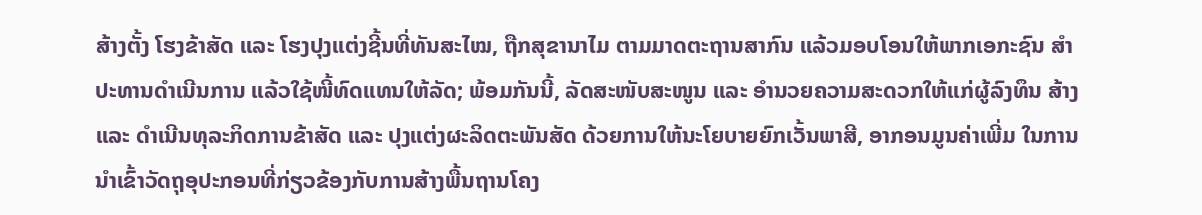ສ້າງຕັ້ງ ໂຮງຂ້າສັດ ແລະ ໂຮງປຸງແຕ່ງຊີ້ນທີ່ທັນສະໄໝ, ຖືກສຸຂານາໄມ ຕາມມາດຕະຖານສາກົນ ແລ້ວມອບໂອນໃຫ້ພາກເອກະຊົນ ສໍາປະທານດໍາເນີນການ ແລ້ວໃຊ້ໜີ້ທົດແທນໃຫ້ລັດ; ພ້ອມກັນນີ້, ລັດສະໜັບສະໜູນ ແລະ ອໍານວຍຄວາມສະດວກໃຫ້ແກ່ຜູ້ລົງທຶນ ສ້າງ ແລະ ດໍາເນີນທຸລະກິດການຂ້າສັດ ແລະ ປຸງແຕ່ງຜະລິດຕະພັນສັດ ດ້ວຍການໃຫ້ນະໂຍບາຍຍົກເວັ້ນພາສີ, ອາກອນມູນຄ່າເພີ່ມ ໃນການນໍາເຂົ້າວັດຖຸອຸປະກອນທີ່ກ່ຽວຂ້ອງກັບການສ້າງພື້ນຖານໂຄງ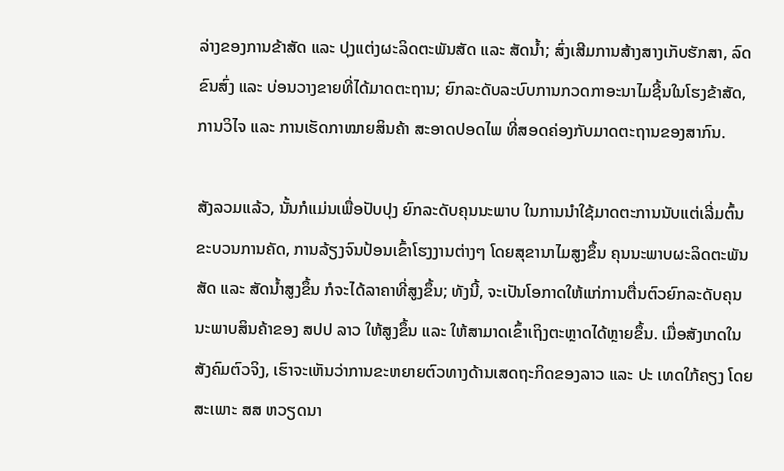ລ່າງຂອງການຂ້າສັດ ແລະ ປຸງແຕ່ງຜະລິດຕະພັນສັດ ແລະ ສັດນໍ້າ; ສົ່ງເສີມການສ້າງສາງເກັບຮັກສາ, ລົດຂົນສົ່ງ ແລະ ບ່ອນວາງຂາຍທີ່ໄດ້ມາດຕະຖານ; ຍົກລະດັບລະບົບການກວດກາອະນາໄມຊີ້ນໃນໂຮງຂ້າສັດ, ການວິໄຈ ແລະ ການເຮັດກາໝາຍສິນຄ້າ ສະອາດປອດໄພ ທີ່ສອດຄ່ອງກັບມາດຕະຖານຂອງສາກົນ.

ສັງລວມແລ້ວ, ນັ້ນກໍແມ່ນເພື່ອປັບປຸງ ຍົກລະດັບຄຸນນະພາບ ໃນການນໍາໃຊ້ມາດຕະການນັບແຕ່ເລີ່ມຕົ້ນຂະບວນການຄັດ, ການລ້ຽງຈົນປ້ອນເຂົ້າໂຮງງານຕ່າງໆ ໂດຍສຸຂານາໄມສູງຂຶ້ນ ຄຸນນະພາບຜະລິດຕະພັນສັດ ແລະ ສັດນໍ້າສູງຂຶ້ນ ກໍຈະໄດ້ລາຄາທີ່ສູງຂຶ້ນ; ທັງນີ້, ຈະເປັນໂອກາດໃຫ້ແກ່ການຕື່ນຕົວຍົກລະດັບຄຸນນະພາບສິນຄ້າຂອງ ສປປ ລາວ ໃຫ້ສູງຂຶ້ນ ແລະ ໃຫ້ສາມາດເຂົ້າເຖິງຕະຫຼາດໄດ້ຫຼາຍຂຶ້ນ. ເມື່ອສັງເກດໃນສັງຄົມຕົວຈິງ, ເຮົາຈະເຫັນວ່າການຂະຫຍາຍຕົວທາງດ້ານເສດຖະກິດຂອງລາວ ແລະ ປະ ເທດໃກ້ຄຽງ ໂດຍສະເພາະ ສສ ຫວຽດນາ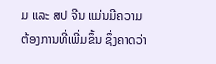ມ ແລະ ສປ ຈີນ ແມ່ນມີຄວາມຕ້ອງການທີ່ເພີ່ມຂຶ້ນ ຊຶ່ງຄາດວ່າ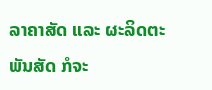ລາຄາສັດ ແລະ ຜະລິດຕະພັນສັດ ກໍຈະ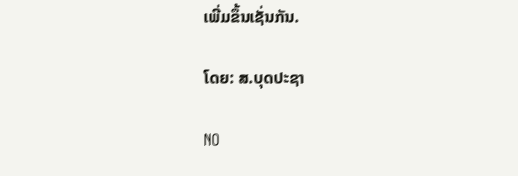ເພີ່ມຂຶ້ນເຊັ່ນກັນ.

ໂດຍ: ສ.ບຸດປະຊາ

NO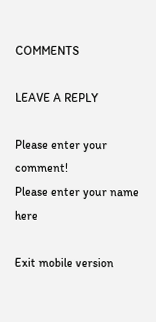COMMENTS

LEAVE A REPLY

Please enter your comment!
Please enter your name here

Exit mobile version